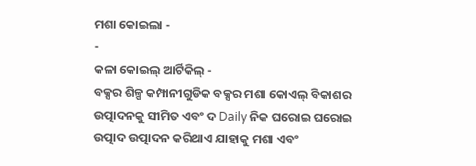ମଶା କୋଇଲା -
-
କଳା କୋଇଲ୍ ଆର୍ଟିକିଲ୍ -
ବକ୍ସର ଶିଳ୍ପ କମ୍ପାନୀଗୁଡିକ ବକ୍ସର ମଶା କୋଏଲ୍ ବିକାଶର ଉତ୍ପାଦନକୁ ସୀମିତ ଏବଂ ଦ Daily ନିକ ଘରୋଇ ଘରୋଇ ଉତ୍ପାଦ ଉତ୍ପାଦନ କରିଥାଏ ଯାହାକୁ ମଶା ଏବଂ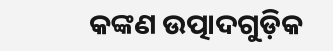କଙ୍କଣ ଉତ୍ପାଦଗୁଡ଼ିକ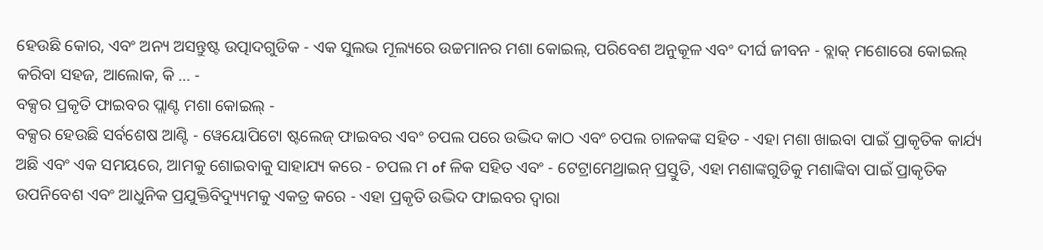ହେଉଛି କୋର, ଏବଂ ଅନ୍ୟ ଅସନ୍ତୁଷ୍ଟ ଉତ୍ପାଦଗୁଡିକ - ଏକ ସୁଲଭ ମୂଲ୍ୟରେ ଉଚ୍ଚମାନର ମଶା କୋଇଲ୍, ପରିବେଶ ଅନୁକୂଳ ଏବଂ ଦୀର୍ଘ ଜୀବନ - ବ୍ଲାକ୍ ମଶୋରୋ କୋଇଲ୍ କରିବା ସହଜ, ଆଲୋକ, କି ... -
ବକ୍ସର ପ୍ରକୃତି ଫାଇବର ପ୍ଲାଣ୍ଟ ମଶା କୋଇଲ୍ -
ବକ୍ସର ହେଉଛି ସର୍ବଶେଷ ଆଣ୍ଟି - ୱେୟୋପିଟୋ ଷ୍ଟଲେଜ୍ ଫାଇବର ଏବଂ ଚପଲ ପରେ ଉଦ୍ଭିଦ କାଠ ଏବଂ ଚପଲ ଚାଳକଙ୍କ ସହିତ - ଏହା ମଶା ଖାଇବା ପାଇଁ ପ୍ରାକୃତିକ କାର୍ଯ୍ୟ ଅଛି ଏବଂ ଏକ ସମୟରେ, ଆମକୁ ଶୋଇବାକୁ ସାହାଯ୍ୟ କରେ - ଚପଲ ମ of ଳିକ ସହିତ ଏବଂ - ଟେଟ୍ରାମେଥ୍ରାଇନ୍ ପ୍ରସ୍ତୁତି, ଏହା ମଶାଙ୍କଗୁଡିକୁ ମଶାଙ୍କିବା ପାଇଁ ପ୍ରାକୃତିକ ଉପନିବେଶ ଏବଂ ଆଧୁନିକ ପ୍ରଯୁକ୍ତିବିଦ୍ୟ୍ୟୁମକୁ ଏକତ୍ର କରେ - ଏହା ପ୍ରକୃତି ଉଦ୍ଭିଦ ଫାଇବର ଦ୍ୱାରା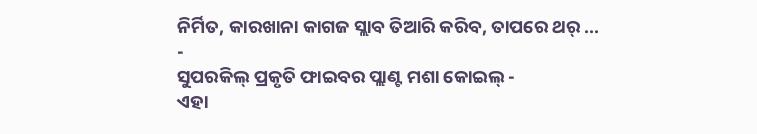ନିର୍ମିତ, କାରଖାନା କାଗଜ ସ୍ଲାବ ତିଆରି କରିବ, ତାପରେ ଥର୍ ... -
ସୁପରକିଲ୍ ପ୍ରକୃତି ଫାଇବର ପ୍ଲାଣ୍ଟ ମଶା କୋଇଲ୍ -
ଏହା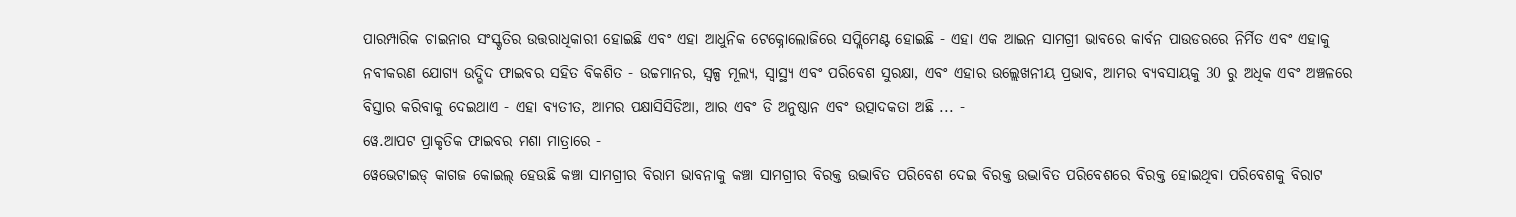ପାରମ୍ପାରିକ ଚାଇନାର ସଂସ୍କୃତିର ଉତ୍ତରାଧିକାରୀ ହୋଇଛି ଏବଂ ଏହା ଆଧୁନିକ ଟେକ୍ନୋଲୋଜିରେ ସପ୍ଲିମେଣ୍ଟ ହୋଇଛି - ଏହା ଏକ ଆଇନ ସାମଗ୍ରୀ ଭାବରେ କାର୍ବନ ପାଉଡରରେ ନିର୍ମିତ ଏବଂ ଏହାକୁ ନବୀକରଣ ଯୋଗ୍ୟ ଉଦ୍ଭିଦ ଫାଇବର ସହିତ ବିକଶିତ - ଉଚ୍ଚମାନର, ସ୍ୱଳ୍ପ ମୂଲ୍ୟ, ସ୍ୱାସ୍ଥ୍ୟ ଏବଂ ପରିବେଶ ସୁରକ୍ଷା, ଏବଂ ଏହାର ଉଲ୍ଲେଖନୀୟ ପ୍ରଭାବ, ଆମର ବ୍ୟବସାୟକୁ 30 ରୁ ଅଧିକ ଏବଂ ଅଞ୍ଚଳରେ ବିସ୍ତାର କରିବାକୁ ଦେଇଥାଏ - ଏହା ବ୍ୟତୀତ, ଆମର ପକ୍ଷାସିସିଡିଆ, ଆର ଏବଂ ଡି ଅନୁଷ୍ଠାନ ଏବଂ ଉତ୍ପାଦକତା ଅଛି ... -
ୱେ.ଆପଟ ପ୍ରାକୃତିକ ଫାଇବର ମଶା ମାତ୍ରାରେ -
ୱେଭେଟାଇଡ୍ କାଗଜ କୋଇଲ୍ ହେଉଛି କଞ୍ଚା ସାମଗ୍ରୀର ବିରାମ ଭାବନାକୁ କଞ୍ଚା ସାମଗ୍ରୀର ବିରକ୍ତ ଉଦ୍ଭାବିତ ପରିବେଶ ଦେଇ ବିରକ୍ତ ଉଦ୍ଭାବିତ ପରିବେଶରେ ବିରକ୍ତ ହୋଇଥିବା ପରିବେଶକୁ ବିରାଟ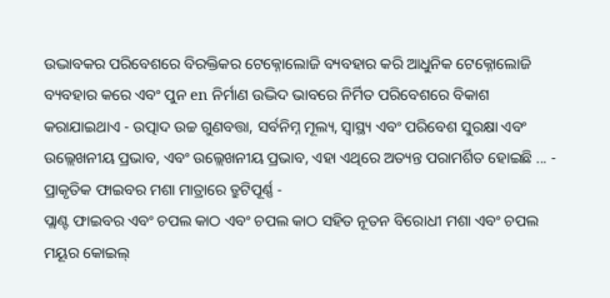ଉଦ୍ଭାବକର ପରିବେଶରେ ବିରକ୍ତିକର ଟେକ୍ନୋଲୋଜି ବ୍ୟବହାର କରି ଆଧୁନିକ ଟେକ୍ନୋଲୋଜି ବ୍ୟବହାର କରେ ଏବଂ ପୁନ en ନିର୍ମାଣ ଉଦ୍ଭିଦ ଭାବରେ ନିର୍ମିତ ପରିବେଶରେ ବିକାଶ କରାଯାଇଥାଏ - ଉତ୍ପାଦ ଉଚ୍ଚ ଗୁଣବତ୍ତା, ସର୍ବନିମ୍ନ ମୂଲ୍ୟ, ସ୍ୱାସ୍ଥ୍ୟ ଏବଂ ପରିବେଶ ସୁରକ୍ଷା ଏବଂ ଉଲ୍ଲେଖନୀୟ ପ୍ରଭାବ, ଏବଂ ଉଲ୍ଲେଖନୀୟ ପ୍ରଭାବ, ଏହା ଏଥିରେ ଅତ୍ୟନ୍ତ ପରାମର୍ଶିତ ହୋଇଛି ... -
ପ୍ରାକୃତିକ ଫାଇବର ମଶା ମାତ୍ରାରେ ତ୍ରୁଟିପୂର୍ଣ୍ଣ -
ପ୍ଲାଣ୍ଟ ଫାଇବର ଏବଂ ଚପଲ କାଠ ଏବଂ ଚପଲ କାଠ ସହିତ ନୂତନ ବିରୋଧୀ ମଶା ଏବଂ ଚପଲ ମୟୂର କୋଇଲ୍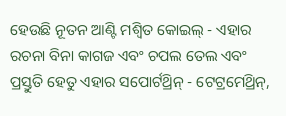ହେଉଛି ନୂତନ ଆଣ୍ଟି ମଶ୍ୱିତ କୋଇଲ୍ - ଏହାର ରଚନା ବିନା କାଗଜ ଏବଂ ଚପଲ ତେଲ ଏବଂ ପ୍ରସ୍ତୁତି ହେତୁ ଏହାର ସପୋର୍ଟଥ୍ରିନ୍ - ଟେଟ୍ରମେଥ୍ରିନ୍,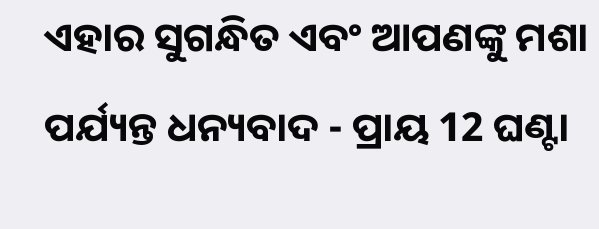ଏହାର ସୁଗନ୍ଧିତ ଏବଂ ଆପଣଙ୍କୁ ମଶା ପର୍ଯ୍ୟନ୍ତ ଧନ୍ୟବାଦ - ପ୍ରାୟ 12 ଘଣ୍ଟା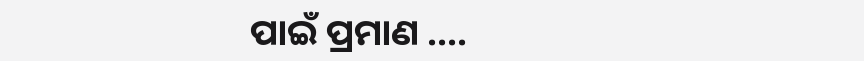ପାଇଁ ପ୍ରମାଣ ....